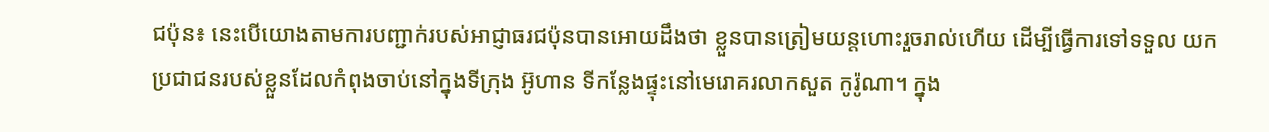ជប៉ុន៖ នេះបើយោងតាមការបញ្ជាក់របស់អាជ្ញាធរជប៉ុនបានអោយដឹងថា ខ្លួនបានត្រៀមយន្តហោះរួចរាល់ហើយ ដើម្បីធ្វើការទៅទទួល យកប្រជាជនរបស់ខ្លួនដែលកំពុងចាប់នៅក្នុងទីក្រុង អ៊ូហាន ទីកន្លែងផ្ទុះនៅមេរោគរលាកសួត កូរ៉ូណា។ ក្នុង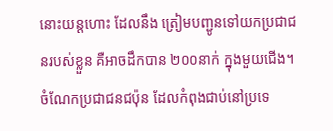នោះយន្តហោះ ដែលនឹង ត្រៀមបញ្ជូនទៅយកប្រជាជនរបស់ខ្លួន គឺអាចដឹកបាន ២០០នាក់ ក្នុងមួយជើង។ ចំណែកប្រជាជនជប៉ុន ដែលកំពុងជាប់នៅប្រទេ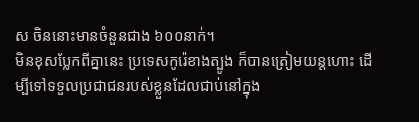ស ចិននោះមានចំនួនជាង ៦០០នាក់។
មិនខុសប្លែកពីគ្នានេះ ប្រទេសកូរ៉េខាងត្បូង ក៏បានត្រៀមយន្តហោះ ដើម្បីទៅទទួលប្រជាជនរបស់ខ្លួនដែលជាប់នៅក្នុង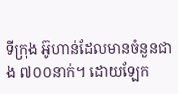ទីក្រុង អ៊ូហាន់ដែលមានចំនួនជាង ៧០០នាក់។ ដោយឡែក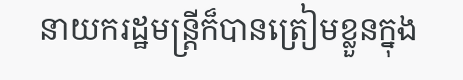នាយករដ្ឋមន្ត្រីក៏បានត្រៀមខ្លួនក្នុង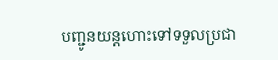បញ្ជូនយន្តហោះទៅទទួលប្រជា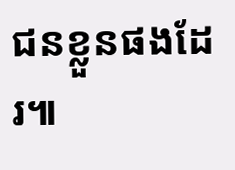ជនខ្លួនផងដែរ៕